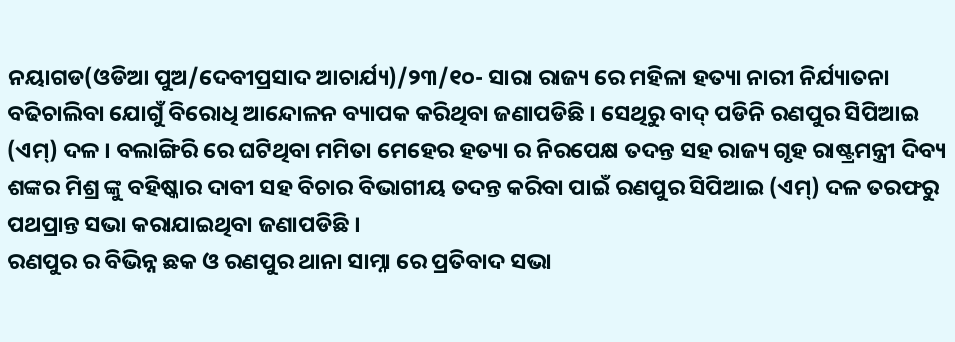ନୟାଗଡ(ଓଡିଆ ପୁଅ/ଦେବୀପ୍ରସାଦ ଆଚାର୍ଯ୍ୟ)/୨୩/୧୦- ସାରା ରାଜ୍ୟ ରେ ମହିଳା ହତ୍ୟା ନାରୀ ନିର୍ଯ୍ୟାତନା ବଢିଚାଲିବା ଯୋଗୁଁ ବିରୋଧି ଆନ୍ଦୋଳନ ବ୍ୟାପକ କରିଥିବା ଜଣାପଡିଛି । ସେଥିରୁ ବାଦ୍ ପଡିନି ରଣପୁର ସିପିଆଇ (ଏମ୍) ଦଳ । ବଲାଙ୍ଗିରି ରେ ଘଟିଥିବା ମମିତା ମେହେର ହତ୍ୟା ର ନିରପେକ୍ଷ ତଦନ୍ତ ସହ ରାଜ୍ୟ ଗୃହ ରାଷ୍ଟ୍ରମନ୍ତ୍ରୀ ଦିବ୍ୟ ଶଙ୍କର ମିଶ୍ର ଙ୍କୁ ବହିଷ୍କାର ଦାବୀ ସହ ବିଚାର ବିଭାଗୀୟ ତଦନ୍ତ କରିବା ପାଇଁ ରଣପୁର ସିପିଆଇ (ଏମ୍) ଦଳ ତରଫରୁ ପଥପ୍ରାନ୍ତ ସଭା କରାଯାଇଥିବା ଜଣାପଡିଛି ।
ରଣପୁର ର ବିଭିନ୍ନ ଛକ ଓ ରଣପୁର ଥାନା ସାମ୍ନା ରେ ପ୍ରତିବାଦ ସଭା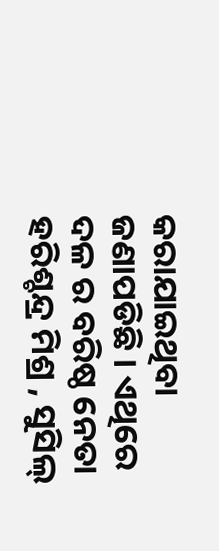କରାଯାଇଥିବା ଜଣାପଡିଛି । ଏଥିରେ ଦଳ ର ବରିଷ୍ଠ ନେତା ହରିଶ୍ଚନ୍ଦ୍ର ମିଶ୍ର , ସୁସିଲ୍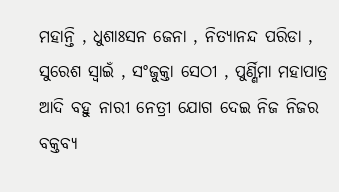ମହାନ୍ତି , ଧୁଶାଃସନ ଜେନା , ନିତ୍ୟାନନ୍ଦ ପରିଡା , ସୁରେଶ ସ୍ୱାଇଁ , ସଂଜୁକ୍ତା ସେଠୀ , ପୁର୍ଣ୍ଣିମା ମହାପାତ୍ର ଆଦି ବହୁ ନାରୀ ନେତ୍ରୀ ଯୋଗ ଦେଇ ନିଜ ନିଜର ବକ୍ତବ୍ୟ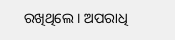ରଖିଥିଲେ । ଅପରାଧି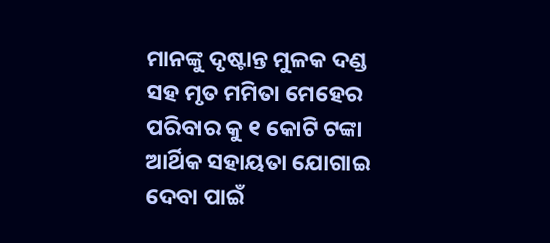ମାନଙ୍କୁ ଦୃଷ୍ଟାନ୍ତ ମୁଳକ ଦଣ୍ଡ ସହ ମୃତ ମମିତା ମେହେର ପରିବାର କୁ ୧ କୋଟି ଟଙ୍କା ଆର୍ଥିକ ସହାୟତା ଯୋଗାଇ ଦେବା ପାଇଁ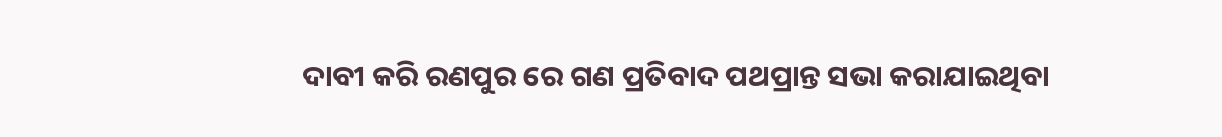ଦାବୀ କରି ରଣପୁର ରେ ଗଣ ପ୍ରତିବାଦ ପଥପ୍ରାନ୍ତ ସଭା କରାଯାଇଥିବା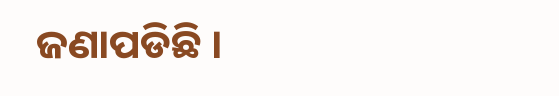ଜଣାପଡିଛି ।